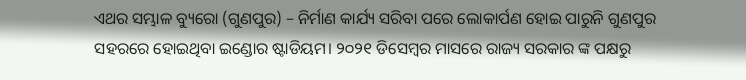ଏଥର ସମ୍ଭାଳ ବ୍ୟୁରୋ (ଗୁଣପୁର) – ନିର୍ମାଣ କାର୍ଯ୍ୟ ସରିବା ପରେ ଲୋକାର୍ପଣ ହୋଇ ପାରୁନି ଗୁଣପୁର ସହରରେ ହୋଇଥିବା ଇଣ୍ଡୋର ଷ୍ଟାଡିୟମ। ୨୦୨୧ ଡିସେମ୍ବର ମାସରେ ରାଜ୍ୟ ସରକାର ଙ୍କ ପକ୍ଷରୁ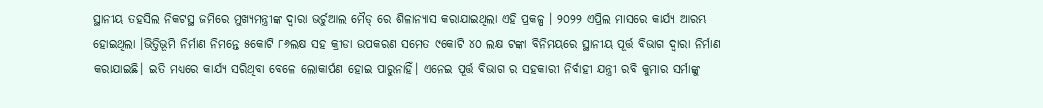ସ୍ଥାନୀୟ ତହସିଲ ନିକଟସ୍ଥ ଜମିରେ ମୁଖ୍ଯମନ୍ତ୍ରୀଙ୍କ ଦ୍ବାରା ଭର୍ଚୁଆଲ ମୈଡ୍ ରେ ଶିଳାନ୍ୟାସ କରାଯାଇଥିଲା ଏହି ପ୍ରକଳ୍ପ । ୨୦୨୨ ଏପ୍ରିଲ ମାସରେ କାର୍ଯ୍ୟ ଆରମ୍ଭ ହୋଇଥିଲା ।ଭିତ୍ତିଭୂମି ନିର୍ମାଣ ନିମନ୍ତେ ୫କୋଟି ୮୬ଲକ୍ଷ ସହ କ୍ରୀଡା ଉପକରଣ ସମେତ ୯କୋଟି ୪୦ ଲକ୍ଷ ଟଙ୍କା ବିନିମୟରେ ସ୍ଥାନୀୟ ପୂର୍ତ୍ତ ବିଭାଗ ଦ୍ୱାରା ନିର୍ମାଣ କରାଯାଇଛି। ଇତି ମଧ୍ୟରେ କାର୍ଯ୍ୟ ସରିଥିବା ବେଳେ ଲୋକାର୍ପଣ ହୋଇ ପାରୁନାହିଁ। ଏନେଇ ପୂର୍ତ୍ତ ବିଭାଗ ର ସହକାରୀ ନିର୍ବାହୀ ଯନ୍ତ୍ରୀ ରବି କୁମାର ସର୍ମାଙ୍କୁ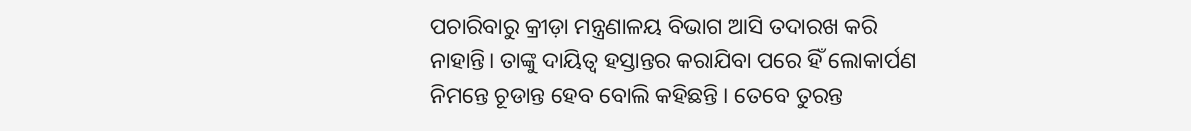ପଚାରିବାରୁ କ୍ରୀଡ଼ା ମନ୍ତ୍ରଣାଳୟ ବିଭାଗ ଆସି ତଦାରଖ କରି ନାହାନ୍ତି। ତାଙ୍କୁ ଦାୟିତ୍ୱ ହସ୍ତାନ୍ତର କରାଯିବା ପରେ ହିଁ ଲୋକାର୍ପଣ ନିମନ୍ତେ ଚୂଡାନ୍ତ ହେବ ବୋଲି କହିଛନ୍ତି । ତେବେ ତୁରନ୍ତ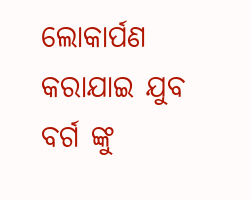ଲୋକାର୍ପଣ କରାଯାଇ ଯୁବ ବର୍ଗ ଙ୍କୁ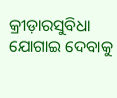କ୍ରୀଡ଼ାରସୁବିଧା ଯୋଗାଇ ଦେବାକୁ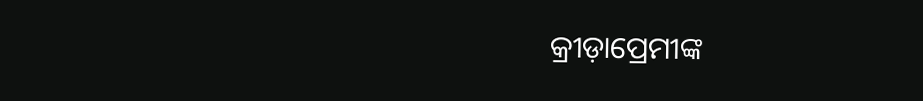କ୍ରୀଡ଼ାପ୍ରେମୀଙ୍କ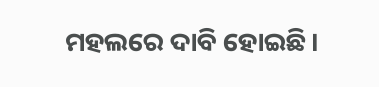ମହଲରେ ଦାବି ହୋଇଛି।